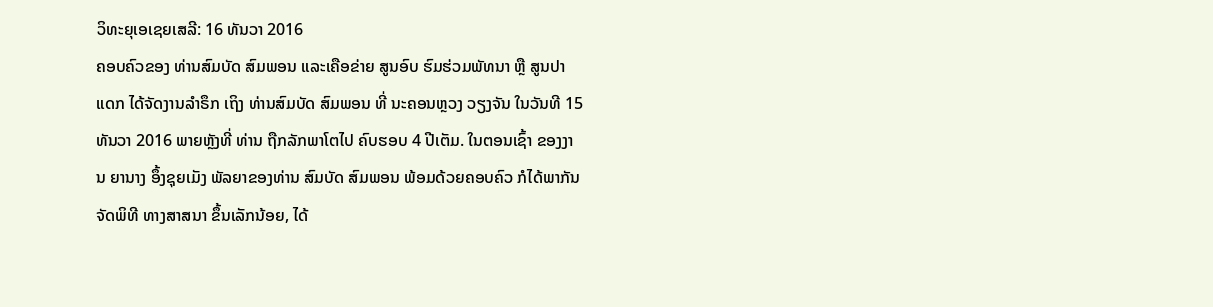ວິທະຍຸເອເຊຍເສລີ: 16 ທັນວາ 2016
ຄອບຄົວຂອງ ທ່ານສົມບັດ ສົມພອນ ແລະເຄືອຂ່າຍ ສູນອົບ ຮົມຮ່ວມພັທນາ ຫຼື ສູນປາແດກ ໄດ້ຈັດງານລຳຣຶກ ເຖິງ ທ່ານສົມບັດ ສົມພອນ ທີ່ ນະຄອນຫຼວງ ວຽງຈັນ ໃນວັນທີ 15 ທັນວາ 2016 ພາຍຫຼັງທີ່ ທ່ານ ຖືກລັກພາໂຕໄປ ຄົບຮອບ 4 ປີເຕັມ. ໃນຕອນເຊົ້າ ຂອງງານ ຍານາງ ອຶ້ງຊຸຍເມັງ ພັລຍາຂອງທ່ານ ສົມບັດ ສົມພອນ ພ້ອມດ້ວຍຄອບຄົວ ກໍໄດ້ພາກັນ ຈັດພິທີ ທາງສາສນາ ຂຶ້ນເລັກນ້ອຍ, ໄດ້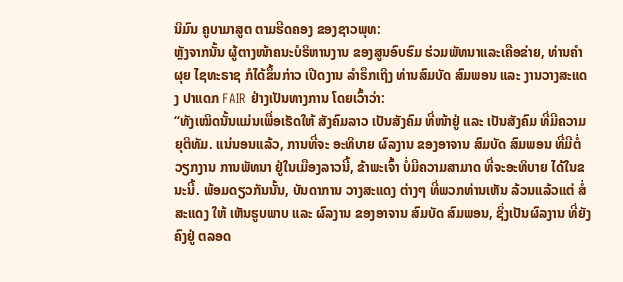ນິມົນ ຄູບາມາສູຕ ຕາມຮີດຄອງ ຂອງຊາວພຸທ:
ຫຼັງຈາກນັ້ນ ຜູ້ຕາງໜ້າຄນະບໍຣິຫານງານ ຂອງສູນອົບຮົມ ຮ່ວມພັທນາແລະເຄືອຂ່າຍ, ທ່ານຄຳຜຸຍ ໄຊທະຣາຊ ກໍໄດ້ຂຶ້ນກ່າວ ເປີດງານ ລຳຣຶກເຖິງ ທ່ານສົມບັດ ສົມພອນ ແລະ ງານວາງສະແດງ ປາແດກ FAIR ຢ່າງເປັນທາງການ ໂດຍເວົ້າວ່າ:
“ທັງເໝິດນັ້ນແມ່ນເພື່ອເຮັດໃຫ້ ສັງຄົມລາວ ເປັນສັງຄົມ ທີ່ໜ້າຢູ່ ແລະ ເປັນສັງຄົມ ທີ່ມີຄວາມ ຍຸຕິທັມ. ແນ່ນອນແລ້ວ, ການທີ່ຈະ ອະທິບາຍ ຜົລງານ ຂອງອາຈານ ສົມບັດ ສົມພອນ ທີ່ມີຕໍ່ວຽກງານ ການພັທນາ ຢູ່ໃນເມືອງລາວນີ້, ຂ້າພະເຈົ້າ ບໍ່ມີຄວາມສາມາດ ທີ່ຈະອະທິບາຍ ໄດ້ໃນຂນະນີ້. ພ້ອມດຽວກັນນັ້ນ, ບັນດາການ ວາງສະແດງ ຕ່າງໆ ທີ່ພວກທ່ານເຫັນ ລ້ວນແລ້ວແຕ່ ສໍ່ສະແດງ ໃຫ້ ເຫັນຮູບພາບ ແລະ ຜົລງານ ຂອງອາຈານ ສົມບັດ ສົມພອນ, ຊິ່ງເປັນຜົລງານ ທີ່ຍັງຄົງຢູ່ ຕລອດ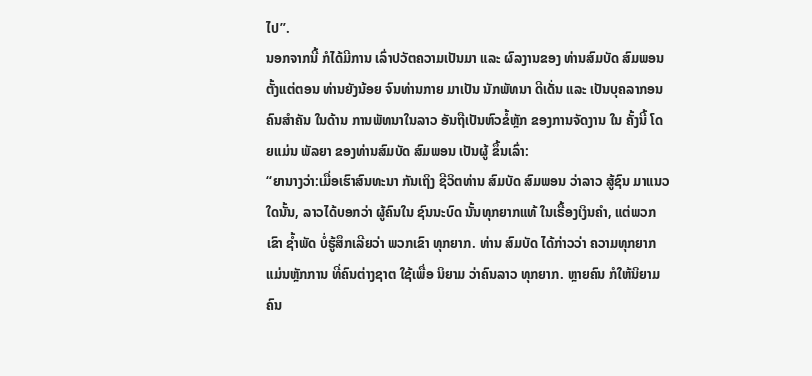ໄປ”.
ນອກຈາກນີ້ ກໍໄດ້ມີການ ເລົ່າປວັຕຄວາມເປັນມາ ແລະ ຜົລງານຂອງ ທ່ານສົມບັດ ສົມພອນ ຕັ້ງແຕ່ຕອນ ທ່ານຍັງນ້ອຍ ຈົນທ່ານກາຍ ມາເປັນ ນັກພັທນາ ດີເດັ່ນ ແລະ ເປັນບຸຄລາກອນ ຄົນສຳຄັນ ໃນດ້ານ ການພັທນາໃນລາວ ອັນຖືເປັນຫົວຂໍ້ຫຼັກ ຂອງການຈັດງານ ໃນ ຄັ້ງນີ້ ໂດຍແມ່ນ ພັລຍາ ຂອງທ່ານສົມບັດ ສົມພອນ ເປັນຜູ້ ຂຶ້ນເລົ່າ:
“ຍານາງວ່າ:ເມື່ອເຮົາສົນທະນາ ກັນເຖິງ ຊີວິຕທ່ານ ສົມບັດ ສົມພອນ ວ່າລາວ ສູ້ຊົນ ມາແນວໃດນັ້ນ, ລາວໄດ້ບອກວ່າ ຜູ້ຄົນໃນ ຊົນນະບົດ ນັ້ນທຸກຍາກແທ້ ໃນເຣື້ອງເງິນຄຳ, ແຕ່ພວກເຂົາ ຊ້ຳພັດ ບໍ່ຮູ້ສຶກເລີຍວ່າ ພວກເຂົາ ທຸກຍາກ. ທ່ານ ສົມບັດ ໄດ້ກ່າວວ່າ ຄວາມທຸກຍາກ ແມ່ນຫຼັກການ ທີ່ຄົນຕ່າງຊາຕ ໃຊ້ເພື່ອ ນິຍາມ ວ່າຄົນລາວ ທຸກຍາກ. ຫຼາຍຄົນ ກໍໃຫ້ນິຍາມ ຄົນ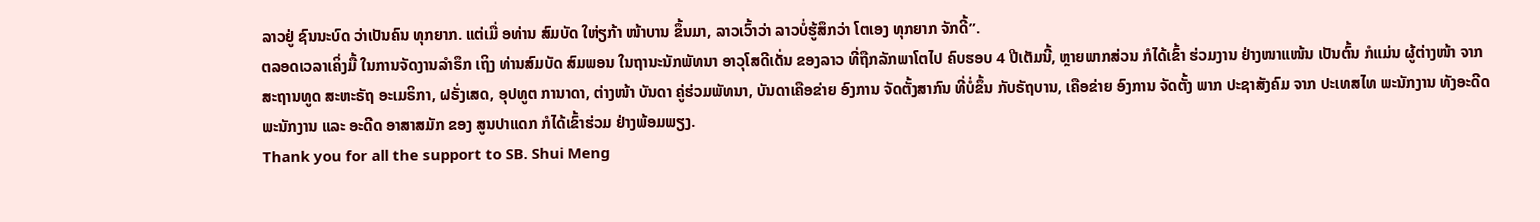ລາວຢູ່ ຊົນນະບົດ ວ່າເປັນຄົນ ທຸກຍາກ. ແຕ່ເມື່ ອທ່ານ ສົມບັດ ໃຫ່ຽກ້າ ໜ້າບານ ຂຶ້ນມາ, ລາວເວົ້າວ່າ ລາວບໍ່ຮູ້ສຶກວ່າ ໂຕເອງ ທຸກຍາກ ຈັກດີ້”.
ຕລອດເວລາເຄິ່ງມື້ ໃນການຈັດງານລຳຣຶກ ເຖິງ ທ່ານສົມບັດ ສົມພອນ ໃນຖານະນັກພັທນາ ອາວຸໂສດີເດັ່ນ ຂອງລາວ ທີ່ຖືກລັກພາໂຕໄປ ຄົບຮອບ 4 ປີເຕັມນີ້, ຫຼາຍພາກສ່ວນ ກໍໄດ້ເຂົ້າ ຮ່ວມງານ ຢ່າງໜາແໜ້ນ ເປັນຕົ້ນ ກໍແມ່ນ ຜູ້ຕ່າງໜ້າ ຈາກ ສະຖານທູດ ສະຫະຣັຖ ອະເມຣິກາ, ຝຣັ່ງເສດ, ອຸປທູຕ ການາດາ, ຕ່າງໜ້າ ບັນດາ ຄູ່ຮ່ວມພັທນາ, ບັນດາເຄືອຂ່າຍ ອົງການ ຈັດຕັ້ງສາກົນ ທີ່ບໍ່ຂຶ້ນ ກັບຣັຖບານ, ເຄືອຂ່າຍ ອົງການ ຈັດຕັ້ງ ພາກ ປະຊາສັງຄົມ ຈາກ ປະເທສໄທ ພະນັກງານ ທັງອະດີດ ພະນັກງານ ແລະ ອະດີດ ອາສາສມັກ ຂອງ ສູນປາແດກ ກໍໄດ້ເຂົ້າຮ່ວມ ຢ່າງພ້ອມພຽງ.
Thank you for all the support to SB. Shui Meng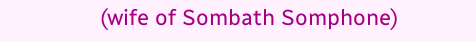(wife of Sombath Somphone)